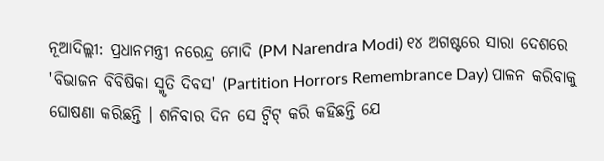ନୂଆଦିଲ୍ଲୀ: ପ୍ରଧାନମନ୍ତ୍ରୀ ନରେନ୍ଦ୍ର ମୋଦି (PM Narendra Modi) ୧୪ ଅଗଷ୍ଟରେ ସାରା ଦେଶରେ 'ବିଭାଜନ ବିବିଷିକା ସ୍ମୃତି ଦିବସ' (Partition Horrors Remembrance Day) ପାଳନ କରିବାକୁ ଘୋଷଣା କରିଛନ୍ତି । ଶନିବାର ଦିନ ସେ ଟ୍ୱିଟ୍ କରି କହିଛନ୍ତି ଯେ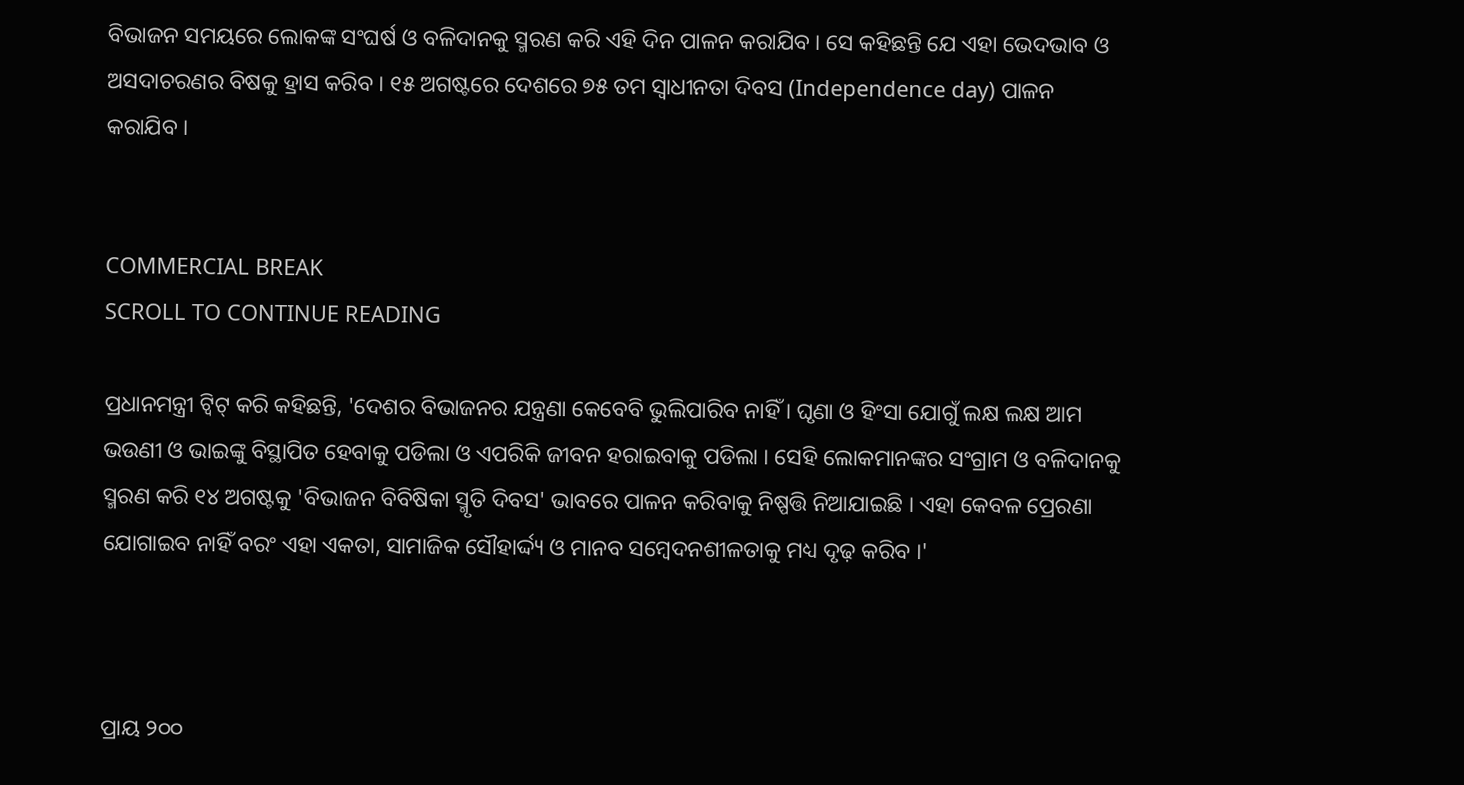ବିଭାଜନ ସମୟରେ ଲୋକଙ୍କ ସଂଘର୍ଷ ଓ ବଳିଦାନକୁ ସ୍ମରଣ କରି ଏହି ଦିନ ପାଳନ କରାଯିବ । ସେ କହିଛନ୍ତି ଯେ ଏହା ଭେଦଭାବ ଓ ଅସଦାଚରଣର ବିଷକୁ ହ୍ରାସ କରିବ । ୧୫ ଅଗଷ୍ଟରେ ଦେଶରେ ୭୫ ତମ ସ୍ୱାଧୀନତା ଦିବସ (Independence day) ପାଳନ କରାଯିବ ।


COMMERCIAL BREAK
SCROLL TO CONTINUE READING

ପ୍ରଧାନମନ୍ତ୍ରୀ ଟ୍ୱିଟ୍ କରି କହିଛନ୍ତି, 'ଦେଶର ବିଭାଜନର ଯନ୍ତ୍ରଣା କେବେବି ଭୁଲିପାରିବ ନାହିଁ । ଘୃଣା ଓ ହିଂସା ଯୋଗୁଁ ଲକ୍ଷ ଲକ୍ଷ ଆମ ଭଉଣୀ ଓ ଭାଇଙ୍କୁ ବିସ୍ଥାପିତ ହେବାକୁ ପଡିଲା ଓ ଏପରିକି ଜୀବନ ହରାଇବାକୁ ପଡିଲା । ସେହି ଲୋକମାନଙ୍କର ସଂଗ୍ରାମ ଓ ବଳିଦାନକୁ ସ୍ମରଣ କରି ୧୪ ଅଗଷ୍ଟକୁ 'ବିଭାଜନ ବିବିଷିକା ସ୍ମୃତି ଦିବସ' ଭାବରେ ପାଳନ କରିବାକୁ ନିଷ୍ପତ୍ତି ନିଆଯାଇଛି । ଏହା କେବଳ ପ୍ରେରଣା ଯୋଗାଇବ ନାହିଁ ବରଂ ଏହା ଏକତା, ସାମାଜିକ ସୌହାର୍ଦ୍ଦ୍ୟ ଓ ମାନବ ସମ୍ବେଦନଶୀଳତାକୁ ମଧ୍ୟ ଦୃଢ଼ କରିବ ।'



ପ୍ରାୟ ୨୦୦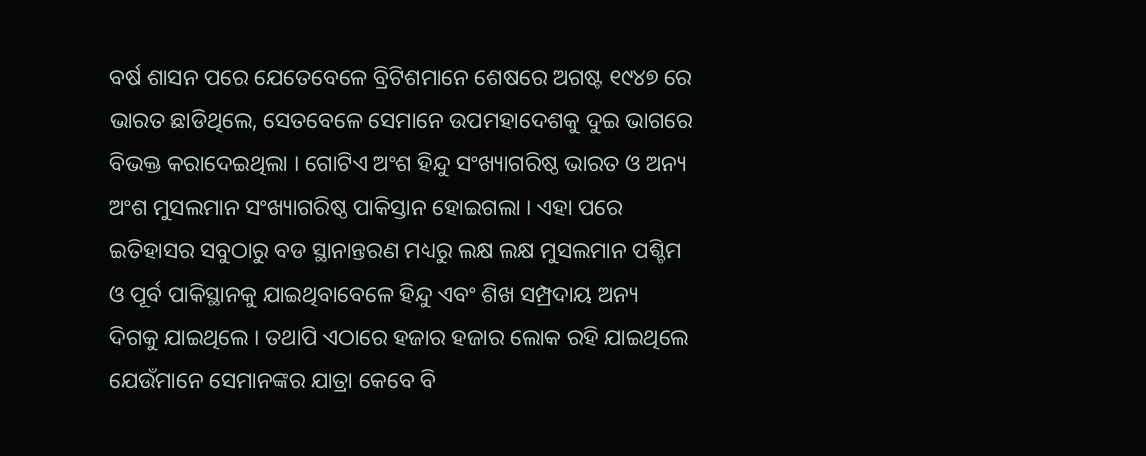ବର୍ଷ ଶାସନ ପରେ ଯେତେବେଳେ ବ୍ରିଟିଶମାନେ ଶେଷରେ ଅଗଷ୍ଟ ୧୯୪୭ ରେ ଭାରତ ଛାଡିଥିଲେ, ସେତବେଳେ ସେମାନେ ଉପମହାଦେଶକୁ ଦୁଇ ଭାଗରେ ବିଭକ୍ତ କରାଦେଇଥିଲା । ଗୋଟିଏ ଅଂଶ ହିନ୍ଦୁ ସଂଖ୍ୟାଗରିଷ୍ଠ ଭାରତ ଓ ଅନ୍ୟ ଅଂଶ ମୁସଲମାନ ସଂଖ୍ୟାଗରିଷ୍ଠ ପାକିସ୍ତାନ ହୋଇଗଲା । ଏହା ପରେ ଇତିହାସର ସବୁଠାରୁ ବଡ ସ୍ଥାନାନ୍ତରଣ ମଧ୍ୟରୁ ଲକ୍ଷ ଲକ୍ଷ ମୁସଲମାନ ପଶ୍ଚିମ ଓ ପୂର୍ବ ପାକିସ୍ଥାନକୁ ଯାଇଥିବାବେଳେ ହିନ୍ଦୁ ଏବଂ ଶିଖ ସମ୍ପ୍ରଦାୟ ଅନ୍ୟ ଦିଗକୁ ଯାଇଥିଲେ । ତଥାପି ଏଠାରେ ହଜାର ହଜାର ଲୋକ ରହି ଯାଇଥିଲେ ଯେଉଁମାନେ ସେମାନଙ୍କର ଯାତ୍ରା କେବେ ବି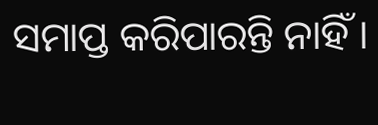ସମାପ୍ତ କରିପାରନ୍ତି ନାହିଁ ।